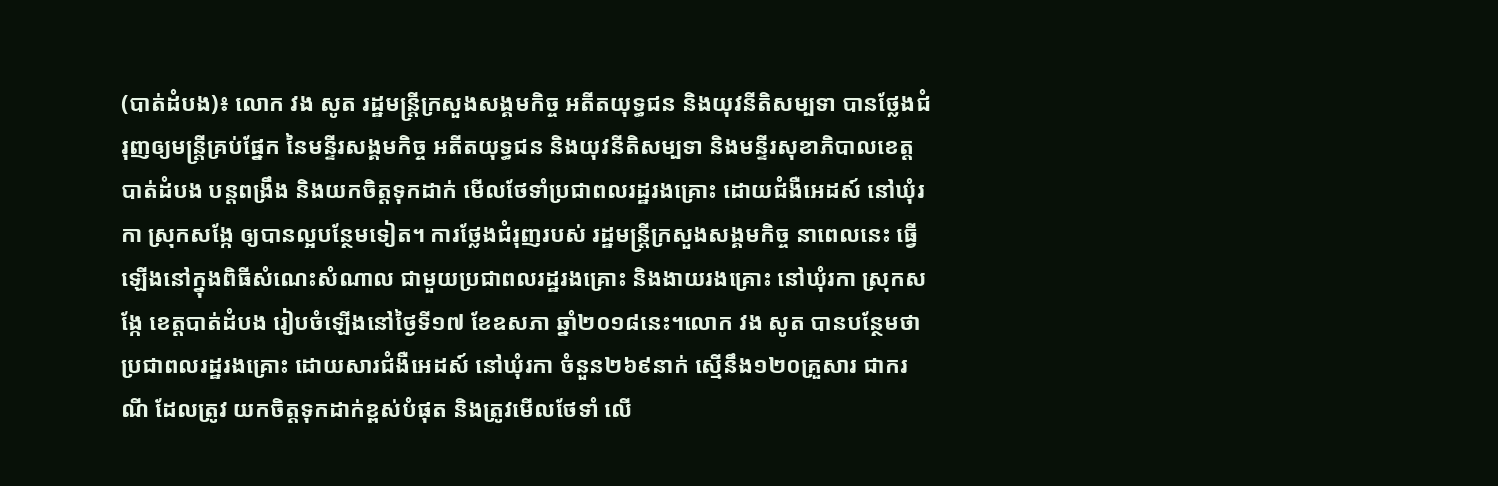(បាត់ដំបង)៖ លោក វង សូត រដ្ឋមន្ត្រីក្រសួងសង្គមកិច្ច អតីតយុទ្ធជន និងយុវនីតិសម្បទា បានថ្លែងជំរុញឲ្យមន្ត្រីគ្រប់ផ្នែក នៃមន្ទីរសង្គមកិច្ច អតីតយុទ្ធជន និងយុវនីតិសម្បទា និងមន្ទីរសុខាភិបាលខេត្តបាត់ដំបង បន្តពង្រឹង និងយកចិត្តទុកដាក់ មើលថែទាំប្រជាពលរដ្ឋរងគ្រោះ ដោយជំងឺអេដស៍ នៅឃុំរកា ស្រុកសង្កែ ឲ្យបានល្អបន្ថែមទៀត។ ការថ្លែងជំរុញរបស់ រដ្ឋមន្ត្រីក្រសួងសង្គមកិច្ច នាពេលនេះ ធ្វើឡើងនៅក្នុងពិធីសំណេះសំណាល ជាមួយប្រជាពលរដ្ឋរងគ្រោះ និងងាយរងគ្រោះ នៅឃុំរកា ស្រុកសង្កែ ខេត្តបាត់ដំបង រៀបចំឡើងនៅថ្ងៃទី១៧ ខែឧសភា ឆ្នាំ២០១៨នេះ។លោក វង សូត បានបន្ថែមថា ប្រជាពលរដ្ឋរងគ្រោះ ដោយសារជំងឺអេដស៍ នៅឃុំរកា ចំនួន២៦៩នាក់ ស្មើនឹង១២០គ្រួសារ ជាករណី ដែលត្រូវ យកចិត្តទុកដាក់ខ្ពស់បំផុត និងត្រូវមើលថែទាំ លើ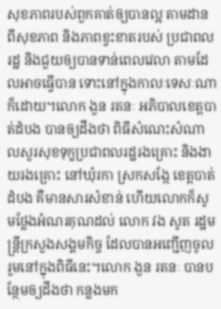សុខភាពរបស់ពួកគាត់ឲ្យបានល្អ តាមដានពីសុខភាព និងភាពខ្វះខាតរបស់ ប្រជាពលរដ្ឋ និងជួយឲ្យបានទាន់ពេលវេលា តាមដែលអាចធ្វើបាន ទោះនៅក្នុងកាលៈទេសៈណាក៏ដោយ។លោក ងួន រតនៈ អភិបាលខេត្តបាត់ដំបង បានឲ្យដឹងថា ពិធីសំណេះសំណាលសួរសុខទុក្ខប្រជាពលរដ្ឋរងគ្រោះ និងងាយរងគ្រោះ នៅឃុំរកា ស្រកសង្កែ ខេត្តបាត់ដំបង គឺមានសារសំខាន់ ហើយលោកក៏សូមថ្លែងអំណរគុណដល់ លោក វង សូត រដ្ឋមន្ត្រីក្រសួងសង្គមកិច្ច ដែលបានអញ្ជើញចូលរួមនៅក្នុងពិធីនេះ។លោក ងួន រតនៈ បានបន្ថែមឲ្យដឹងថា កន្លងមក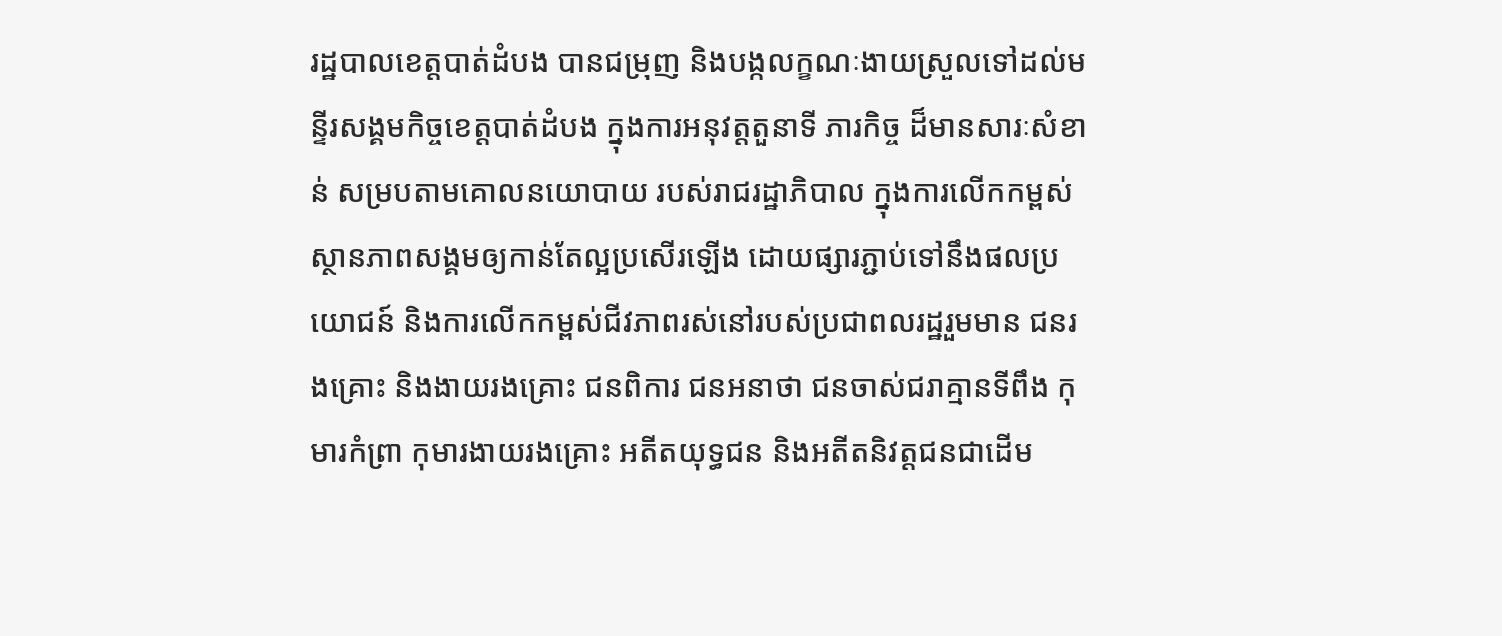រដ្ឋបាលខេត្តបាត់ដំបង បានជម្រុញ និងបង្កលក្ខណៈងាយស្រួលទៅដល់មន្ទីរសង្គមកិច្ចខេត្តបាត់ដំបង ក្នុងការអនុវត្តតួនាទី ភារកិច្ច ដ៏មានសារៈសំខាន់ សម្របតាមគោលនយោបាយ របស់រាជរដ្ឋាភិបាល ក្នុងការលើកកម្ពស់ស្ថានភាពសង្គមឲ្យកាន់តែល្អប្រសើរឡើង ដោយផ្សារភ្ជាប់ទៅនឹងផលប្រយោជន៍ និងការលើកកម្ពស់ជីវភាពរស់នៅរបស់ប្រជាពលរដ្ឋរួមមាន ជនរងគ្រោះ និងងាយរងគ្រោះ ជនពិការ ជនអនាថា ជនចាស់ជរាគ្មានទីពឹង កុមារកំព្រា កុមារងាយរងគ្រោះ អតីតយុទ្ធជន និងអតីតនិវត្តជនជាដើម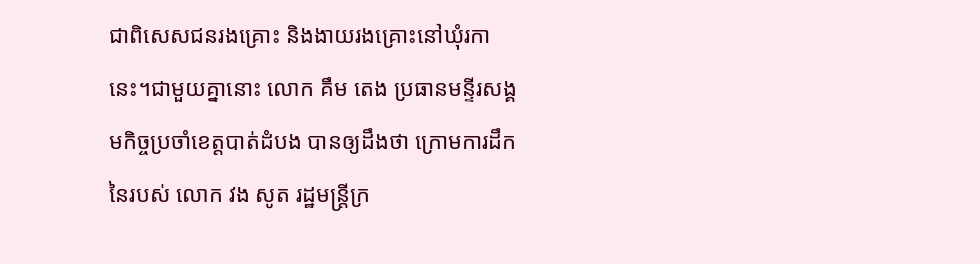ជាពិសេសជនរងគ្រោះ និងងាយរងគ្រោះនៅឃុំរកានេះ។ជាមួយគ្នានោះ លោក គឹម តេង ប្រធានមន្ទីរសង្គមកិច្ចប្រចាំខេត្តបាត់ដំបង បានឲ្យដឹងថា ក្រោមការដឹកនៃរបស់ លោក វង សូត រដ្ឋមន្ត្រីក្រ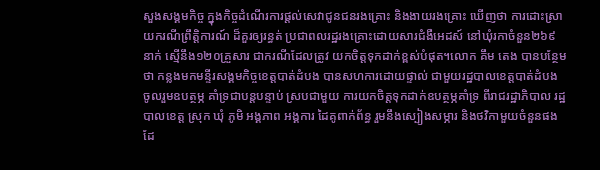សួងសង្គមកិច្ច ក្នុងកិច្ចដំណើរការផ្តល់សេវាជូនជនរងគ្រោះ និងងាយរងគ្រោះ ឃើញថា ការដោះស្រាយករណីព្រឹត្តិការណ៍ ដ៏គួរឲ្យរន្ធត់ ប្រជាពលរដ្ឋរងគ្រោះដោយសារជំងឺអេដស៍ នៅឃុំរកាចំនួន២៦៩នាក់ ស្មើនឹង១២០គ្រួសារ ជាករណីដែលត្រូវ យកចិត្តទុកដាក់ខ្ពស់បំផុត។លោក គឹម តេង បានបន្ថែមថា កន្លងមកមន្ទីរសង្គមកិច្ចខេត្តបាត់ដំបង បានសហការដោយផ្ទាល់ ជាមួយរដ្ឋបាលខេត្តបាត់ដំបង ចូលរួមឧបត្ថម្ភ គាំទ្រជាបន្តបន្ទាប់ ស្របជាមួយ ការយកចិត្តទុកដាក់ឧបត្ថម្ភគាំទ្រ ពីរាជរដ្ឋាភិបាល រដ្ឋបាលខេត្ត ស្រុក ឃុំ ភូមិ អង្គភាព អង្គការ ដៃគូពាក់ព័ន្ធ រួមនឹងស្បៀងសម្ភារ និងថវិកាមួយចំនួនផងដែ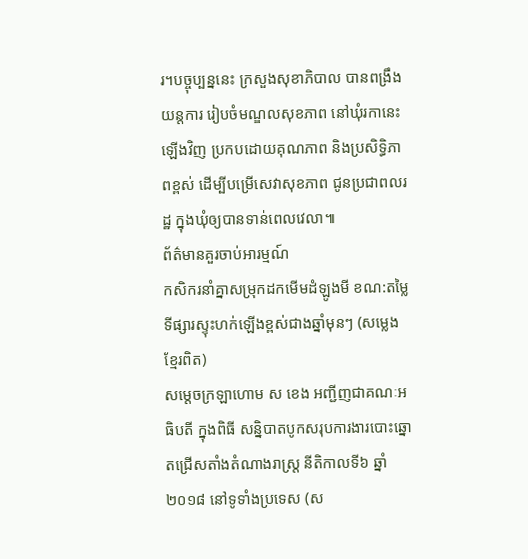រ។បច្ចុប្បន្ននេះ ក្រសួងសុខាភិបាល បានពង្រឹងយន្តការ រៀបចំមណ្ឌលសុខភាព នៅឃុំរកានេះឡើងវិញ ប្រកបដោយគុណភាព និងប្រសិទ្ធិភាពខ្ពស់ ដើម្បីបម្រើសេវាសុខភាព ជូនប្រជាពលរដ្ឋ ក្នុងឃុំឲ្យបានទាន់ពេលវេលា៕
ព័ត៌មានគួរចាប់អារម្មណ៍
កសិករនាំគ្នាសម្រុកដកមើមដំឡូងមី ខណ:តម្លៃទីផ្សារស្ទុះហក់ឡើងខ្ពស់ជាងឆ្នាំមុនៗ (សម្លេងខ្មែរពិត)
សម្តេចក្រឡាហោម ស ខេង អញ្ជីញជាគណៈអធិបតី ក្នុងពិធី សន្និបាតបូកសរុបការងារបោះឆ្នោតជ្រើសតាំងតំណាងរាស្ត្រ នីតិកាលទី៦ ឆ្នាំ២០១៨ នៅទូទាំងប្រទេស (ស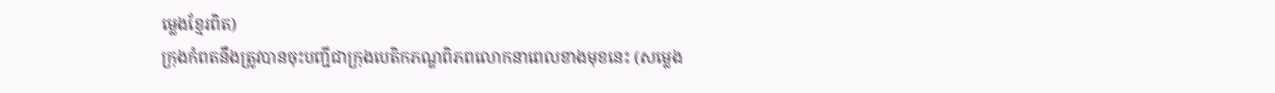ម្លេងខ្មែរពិត)
ក្រុងកំពតនឹងត្រូវបានចុះបញ្ជីជាក្រុងបេតិកភណ្ឌពិភពលោកនាពេលខាងមុខនេះ (សម្លេង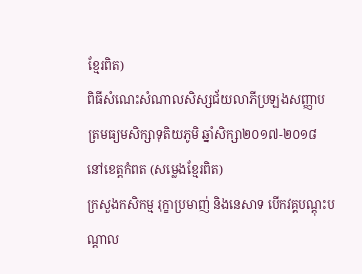ខ្មែរពិត)
ពិធីសំណេះសំណាលសិស្សជ័យលាភីប្រឡងសញ្ញាបត្រមធ្យមសិក្សាទុតិយភូមិ ឆ្នាំសិក្សា២០១៧-២០១៨ នៅខេត្តកំពត (សម្លេងខ្មែរពិត)
ក្រសួងកសិកម្ម រុក្ខាប្រមាញ់ និងនេសាទ បើកវគ្គបណ្តុះបណ្តាល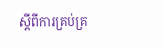ស្តីពីការគ្រប់គ្រ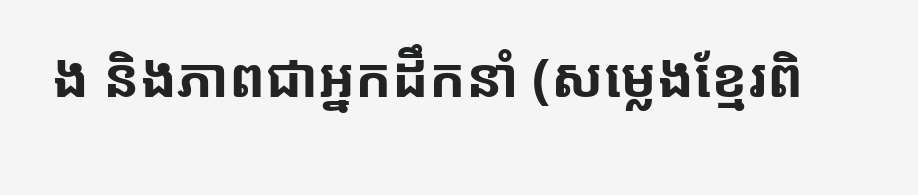ង និងភាពជាអ្នកដឹកនាំ (សម្លេងខ្មែរពិ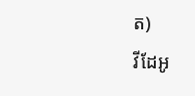ត)
វីដែអូ